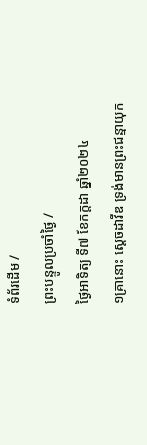ទំព័រដើម /
ព្រះបន្ទូលប្រចាំថ្ងៃ /
ថ្ងៃអាទិត្យ ទី៧ ខែកក្តដា ឆ្នាំ២០២៤
១គ្រានោះ ស្តេចដាវីឌ ទ្រង់មានព្រះជន្មាយុក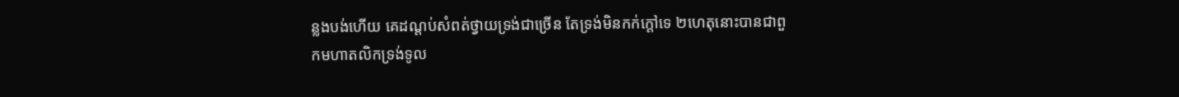ន្លងបង់ហើយ គេដណ្តប់សំពត់ថ្វាយទ្រង់ជាច្រើន តែទ្រង់មិនកក់ក្តៅទេ ២ហេតុនោះបានជាពួកមហាតលិកទ្រង់ទូល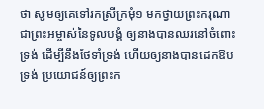ថា សូមឲ្យគេទៅរកស្រីក្រមុំ១ មកថ្វាយព្រះករុណា ជាព្រះអម្ចាស់នៃទូលបង្គំ ឲ្យនាងបានឈរនៅចំពោះទ្រង់ ដើម្បីនឹងថែទាំទ្រង់ ហើយឲ្យនាងបានដេកឱបទ្រង់ ប្រយោជន៍ឲ្យព្រះក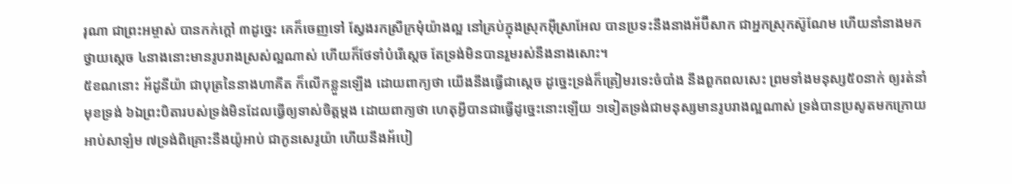រុណា ជាព្រះអម្ចាស់ បានកក់ក្តៅ ៣ដូច្នេះ គេក៏ចេញទៅ ស្វែងរកស្រីក្រមុំយ៉ាងល្អ នៅគ្រប់ក្នុងស្រុកអ៊ីស្រាអែល បានប្រទះនឹងនាងអ័ប៊ីសាក ជាអ្នកស្រុកស៊ូណែម ហើយនាំនាងមកថ្វាយស្តេច ៤នាងនោះមានរូបរាងស្រស់ល្អណាស់ ហើយក៏ថែទាំបំរើស្តេច តែទ្រង់មិនបានរួមរស់នឹងនាងសោះ។
៥ខណនោះ អ័ដូនីយ៉ា ជាបុត្រនៃនាងហាគីត ក៏លើកខ្លួនឡើង ដោយពាក្យថា យើងនឹងធ្វើជាស្តេច ដូច្នេះទ្រង់ក៏ត្រៀមរទេះចំបាំង នឹងពួកពលសេះ ព្រមទាំងមនុស្ស៥០នាក់ ឲ្យរត់នាំមុខទ្រង់ ៦ឯព្រះបិតារបស់ទ្រង់មិនដែលធ្វើឲ្យទាស់ចិត្តម្តង ដោយពាក្យថា ហេតុអ្វីបានជាធ្វើដូច្នេះនោះឡើយ ១ទៀតទ្រង់ជាមនុស្សមានរូបរាងល្អណាស់ ទ្រង់បានប្រសូតមកក្រោយអាប់សាឡំម ៧ទ្រង់ពិគ្រោះនឹងយ៉ូអាប់ ជាកូនសេរូយ៉ា ហើយនឹងអ័បៀ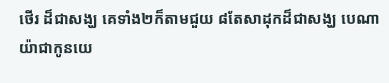ថើរ ដ៏ជាសង្ឃ គេទាំង២ក៏តាមជួយ ៨តែសាដុកដ៏ជាសង្ឃ បេណាយ៉ាជាកូនយេ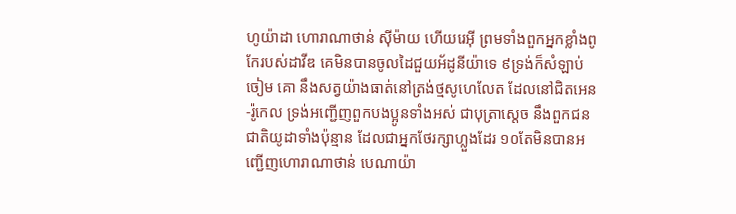ហូយ៉ាដា ហោរាណាថាន់ ស៊ីម៉ាយ ហើយរេអ៊ី ព្រមទាំងពួកអ្នកខ្លាំងពូកែរបស់ដាវីឌ គេមិនបានចូលដៃជួយអ័ដូនីយ៉ាទេ ៩ទ្រង់ក៏សំឡាប់ចៀម គោ នឹងសត្វយ៉ាងធាត់នៅត្រង់ថ្មសូហេលែត ដែលនៅជិតអេន-រ៉ូកេល ទ្រង់អញ្ជើញពួកបងប្អូនទាំងអស់ ជាបុត្រាស្តេច នឹងពួកជនជាតិយូដាទាំងប៉ុន្មាន ដែលជាអ្នកថែរក្សាហ្លួងដែរ ១០តែមិនបានអញ្ជើញហោរាណាថាន់ បេណាយ៉ា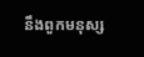នឹងពួកមនុស្ស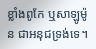ខ្លាំងពូកែ ឬសាឡូម៉ូន ជាអនុជទ្រង់ទេ។